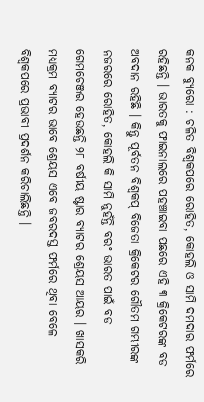କନକ ବ୍ୟୁରୋ : ଚଳିତ ବିଶ୍ୱକପରେ ରୋହିତ, କୋହଲି ଓ ସାମି ଦମଦାର ଫର୍ମରେ ରହିଛନ୍ତି । ଭାରତକୁ ଫାଇନାଲରେ ପହଞ୍ଚାଇବା ପଛରେ ଏହି ୩ କ୍ରିକେଟରଙ୍କ ବଡ ଅବଦାନ ରହିଛି । କିନ୍ତୁ ପୂର୍ବତନ ବିଶ୍ୱକପ୍ ବିଜେତା କ୍ରିକେଟର ଗୌତମ ଗମ୍ଭୀରଙ୍କ ନଜରରେ ରୋହିତ, କୋହଲି କି ସାମି ନୁହଁନ୍ତି ବରଂ ଭାରତ ପାଇଁ ବଡ ଗେମଚେଞ୍ଜର ହେଉଛନ୍ତି ୨୮ ବର୍ଷୀୟ ଷ୍ଟାର ବ୍ୟାଟର ଶ୍ରେୟସ ଆୟର । ଖାସକରି ମଧ୍ୟକ୍ରମ ବ୍ୟାଟର ଭାବେ ଶ୍ରେୟସ ଏବେ ଜବରଦସ୍ତ ଫର୍ମରେ ଥିବା ବେଳେ ବିଶ୍ୱକପରେ ପ୍ରଭାବୀ ପ୍ରଦର୍ଶନ କରିଚାଲିଛନ୍ତି ।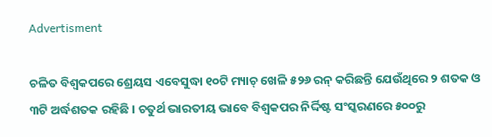Advertisment

ଚଳିତ ବିଶ୍ୱକପରେ ଶ୍ରେୟସ ଏବେସୁଦ୍ଧା ୧୦ଟି ମ୍ୟାଚ୍ ଖେଳି ୫୨୬ ରନ୍ କରିଛନ୍ତି ଯେଉଁଥିରେ ୨ ଶତକ ଓ ୩ଟି ଅର୍ଦ୍ଧଶତକ ରହିଛି । ଚତୁର୍ଥ ଭାରତୀୟ ଭାବେ ବିଶ୍ୱକପର ନିର୍ଦ୍ଦିଷ୍ଟ ସଂସ୍କରଣରେ ୫୦୦ରୁ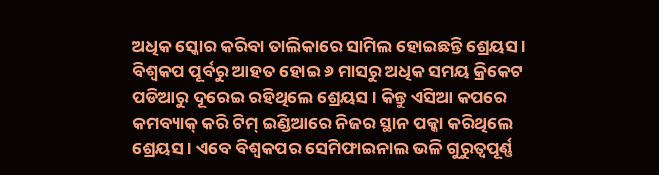ଅଧିକ ସ୍କୋର କରିବା ତାଲିକାରେ ସାମିଲ ହୋଇଛନ୍ତି ଶ୍ରେୟସ । ବିଶ୍ୱକପ ପୂର୍ବରୁ ଆହତ ହୋଇ ୬ ମାସରୁ ଅଧିକ ସମୟ କ୍ରିକେଟ ପଡିଆରୁ ଦୂରେଇ ରହିଥିଲେ ଶ୍ରେୟସ । କିନ୍ତୁ ଏସିଆ କପରେ କମବ୍ୟାକ୍ କରି ଟିମ୍ ଇଣ୍ଡିଆରେ ନିଜର ସ୍ଥାନ ପକ୍କା କରିଥିଲେ ଶ୍ରେୟସ । ଏବେ ବିଶ୍ୱକପର ସେମିଫାଇନାଲ ଭଳି ଗୁରୁତ୍ୱପୂର୍ଣ୍ଣ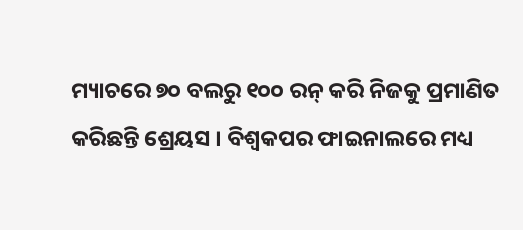ମ୍ୟାଚରେ ୭୦ ବଲରୁ ୧୦୦ ରନ୍ କରି ନିଜକୁ ପ୍ରମାଣିତ କରିଛନ୍ତି ଶ୍ରେୟସ । ବିଶ୍ୱକପର ଫାଇନାଲରେ ମଧ୍ୟ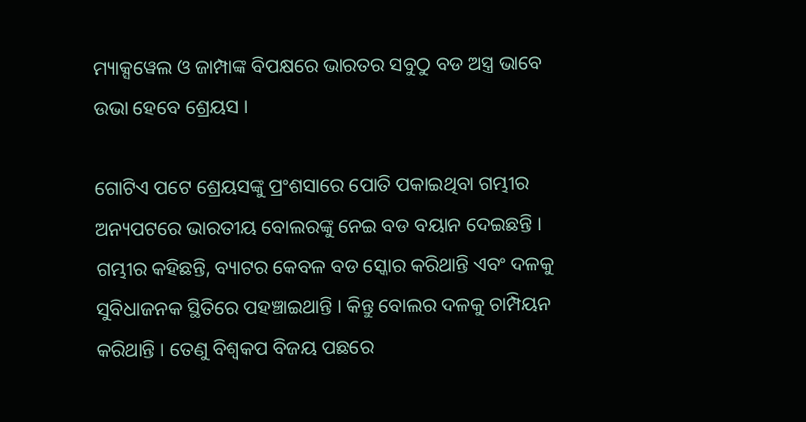ମ୍ୟାକ୍ସୱେଲ ଓ ଜାମ୍ପାଙ୍କ ବିପକ୍ଷରେ ଭାରତର ସବୁଠୁ ବଡ ଅସ୍ତ୍ର ଭାବେ ଉଭା ହେବେ ଶ୍ରେୟସ ।

ଗୋଟିଏ ପଟେ ଶ୍ରେୟସଙ୍କୁ ପ୍ରଂଶସାରେ ପୋତି ପକାଇଥିବା ଗମ୍ଭୀର ଅନ୍ୟପଟରେ ଭାରତୀୟ ବୋଲରଙ୍କୁ ନେଇ ବଡ ବୟାନ ଦେଇଛନ୍ତି । ଗମ୍ଭୀର କହିଛନ୍ତି, ବ୍ୟାଟର କେବଳ ବଡ ସ୍କୋର କରିଥାନ୍ତି ଏବଂ ଦଳକୁ ସୁବିଧାଜନକ ସ୍ଥିତିରେ ପହଞ୍ଚାଇଥାନ୍ତି । କିନ୍ତୁ ବୋଲର ଦଳକୁ ଚାମ୍ପିୟନ କରିଥାନ୍ତି । ତେଣୁ ବିଶ୍ୱକପ ବିଜୟ ପଛରେ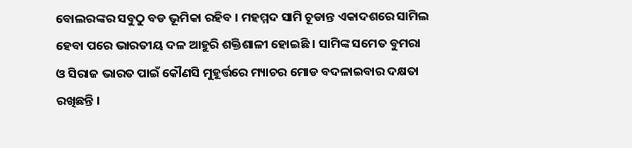ବୋଲରଙ୍କର ସବୁଠୁ ବଡ ଭୂମିକା ରହିବ । ମହମ୍ମଦ ସାମି ଚୂଡାନ୍ତ ଏକାଦଶରେ ସାମିଲ ହେବା ପରେ ଭାରତୀୟ ଦଳ ଆହୁରି ଶକ୍ତିଶାଳୀ ହୋଇଛି । ସାମିଙ୍କ ସମେତ ବୁମରା ଓ ସିରାଜ ଭାରତ ପାଇଁ କୌଣସି ମୁହୂର୍ତ୍ତରେ ମ୍ୟାଚର ମୋଡ ବଦଳାଇବାର ଦକ୍ଷତା ରଖିଛନ୍ତି ।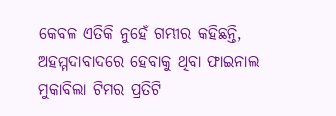କେବଳ ଏତିକି ନୁହେଁ ଗମ୍ଭୀର କହିଛନ୍ତି, ଅହମ୍ମଦାବାଦରେ ହେବାକୁ ଥିବା ଫାଇନାଲ ମୁକାବିଲା ଟିମର ପ୍ରତିଟି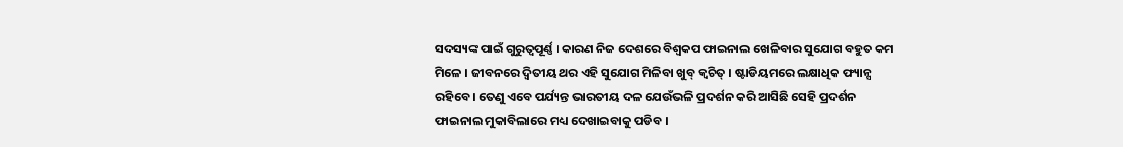ସଦସ୍ୟଙ୍କ ପାଇଁ ଗୁରୁତ୍ୱପୂର୍ଣ୍ଣ । କାରଣ ନିଜ ଦେଶରେ ବିଶ୍ୱକପ ଫାଇନାଲ ଖେଳିବାର ସୁଯୋଗ ବହୁତ କମ ମିଳେ । ଜୀବନରେ ଦ୍ୱିତୀୟ ଥର ଏହି ସୁଯୋଗ ମିଳିବା ଖୁବ୍ କ୍ୱଚିତ୍ । ଷ୍ଟାଡିୟମରେ ଲକ୍ଷାଧିକ ଫ୍ୟାନ୍ସ ରହିବେ । ତେଣୁ ଏବେ ପର୍ଯ୍ୟନ୍ତ ଭାରତୀୟ ଦଳ ଯେଉଁଭଳି ପ୍ରଦର୍ଶନ କରି ଆସିଛି ସେହି ପ୍ରଦର୍ଶନ ଫାଇନାଲ ମୁକାବିଲାରେ ମଧ୍ୟ ଦେଖାଇବାକୁ ପଡିବ ।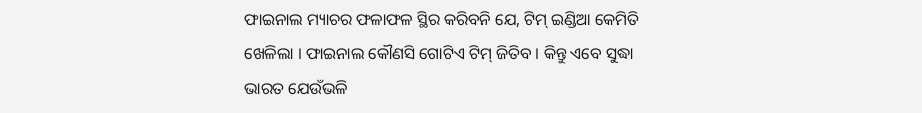ଫାଇନାଲ ମ୍ୟାଚର ଫଳାଫଳ ସ୍ଥିର କରିବନି ଯେ, ଟିମ୍ ଇଣ୍ଡିଆ କେମିତି ଖେଳିଲା । ଫାଇନାଲ କୌଣସି ଗୋଟିଏ ଟିମ୍ ଜିତିବ । କିନ୍ତୁ ଏବେ ସୁଦ୍ଧା ଭାରତ ଯେଉଁଭଳି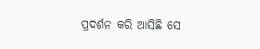ପ୍ରଦର୍ଶନ କରି ଆସିଛି ସେ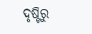ଦୃଷ୍ଟିରୁ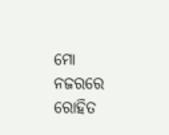ମୋ ନଜରରେ ରୋହିତ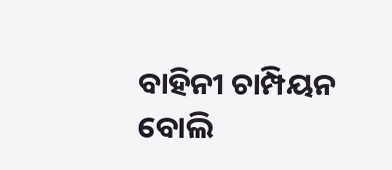ବାହିନୀ ଚାମ୍ପିୟନ ବୋଲି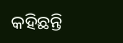କହିଛନ୍ତି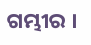ଗମ୍ଭୀର ।